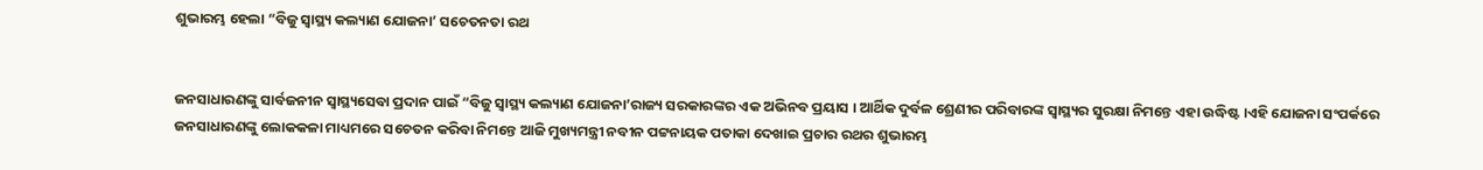ଶୁଭାରମ୍ଭ ହେଲା “ବିଜୁ ସ୍ୱାସ୍ଥ୍ୟ କଲ୍ୟାଣ ଯୋଜନା’ ସଚେତନତା ରଥ


ଜନସାଧାରଣଙ୍କୁ ସାର୍ବଜନୀନ ସ୍ୱାସ୍ଥ୍ୟସେବା ପ୍ରଦାନ ପାଇଁ “ବିଜୁ ସ୍ୱାସ୍ଥ୍ୟ କଲ୍ୟାଣ ଯୋଜନା’ରାଜ୍ୟ ସରକାରଙ୍କର ଏକ ଅଭିନବ ପ୍ରୟାସ । ଆର୍ଥିକ ଦୁର୍ବଳ ଶ୍ରେଣୀର ପରିବାରଙ୍କ ସ୍ୱାସ୍ଥ୍ୟର ସୁରକ୍ଷା ନିମନ୍ତେ ଏହା ଉଦ୍ଧିଷ୍ଟ ।ଏହି ଯୋଜନା ସଂପର୍କରେ ଜନସାଧାରଣଙ୍କୁ ଲୋକକଳା ମାଧ୍ୟମରେ ସଚେତନ କରିବା ନିମନ୍ତେ ଆଜି ମୁଖ୍ୟମନ୍ତ୍ରୀ ନବୀନ ପଟ୍ଟନାୟକ ପତାକା ଦେଖାଇ ପ୍ରଚାର ରଥର ଶୁଭାରମ୍ଭ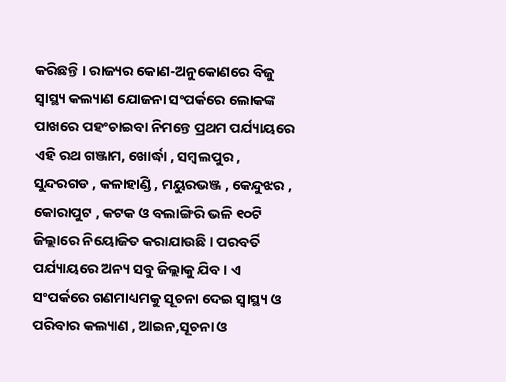କରିଛନ୍ତି । ରାଜ୍ୟର କୋଣ-ଅନୁକୋଣରେ ବିଜୁ ସ୍ୱାସ୍ଥ୍ୟ କଲ୍ୟାଣ ଯୋଜନା ସଂପର୍କରେ ଲୋକଙ୍କ ପାଖରେ ପହଂଚାଇବା ନିମନ୍ତେ ପ୍ରଥମ ପର୍ଯ୍ୟାୟରେ ଏହି ରଥ ଗଞ୍ଜାମ, ଖୋର୍ଦ୍ଧା , ସମ୍ବଲପୁର , ସୁନ୍ଦରଗଡ , କଳାହାଣ୍ଡି , ମୟୁରଭଞ୍ଜ , କେନ୍ଦୁଝର , କୋରାପୁଟ , କଟକ ଓ ବଲାଙ୍ଗିରି ଭଳି ୧୦ଟି ଜିଲ୍ଲାରେ ନିୟୋଜିତ କରାଯାଉଛି । ପରବର୍ତି ପର୍ଯ୍ୟାୟରେ ଅନ୍ୟ ସବୁ ଜିଲ୍ଲାକୁ ଯିବ । ଏ ସଂପର୍କରେ ଗଣମାଧ୍ୟମକୁ ସୂଚନା ଦେଇ ସ୍ୱାସ୍ଥ୍ୟ ଓ ପରିବାର କଲ୍ୟାଣ , ଆଇନ,ସୂଚନା ଓ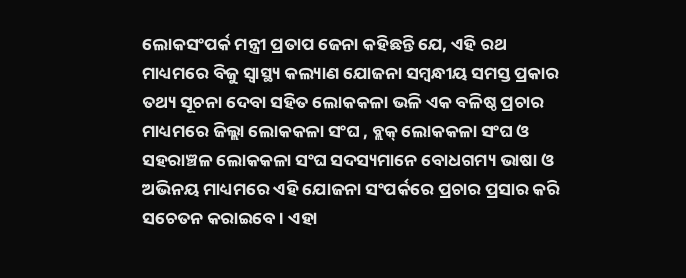ଲୋକସଂପର୍କ ମନ୍ତ୍ରୀ ପ୍ରତାପ ଜେନା କହିଛନ୍ତି ଯେ, ଏହି ରଥ ମାଧ୍ୟମରେ ବିଜୁ ସ୍ୱାସ୍ଥ୍ୟ କଲ୍ୟାଣ ଯୋଜନା ସମ୍ବନ୍ଧୀୟ ସମସ୍ତ ପ୍ରକାର ତଥ୍ୟ ସୂଚନା ଦେବା ସହିତ ଲୋକକଳା ଭଳି ଏକ ବଳିଷ୍ଠ ପ୍ରଚାର ମାଧ୍ୟମରେ ଜିଲ୍ଲା ଲୋକକଳା ସଂଘ , ବ୍ଲକ୍ ଲୋକକଳା ସଂଘ ଓ ସହରାଞ୍ଚଳ ଲୋକକଳା ସଂଘ ସଦସ୍ୟମାନେ ବୋଧଗମ୍ୟ ଭାଷା ଓ ଅଭିନୟ ମାଧ୍ୟମରେ ଏହି ଯୋଜନା ସଂପର୍କରେ ପ୍ରଚାର ପ୍ରସାର କରି ସଚେତନ କରାଇବେ । ଏହା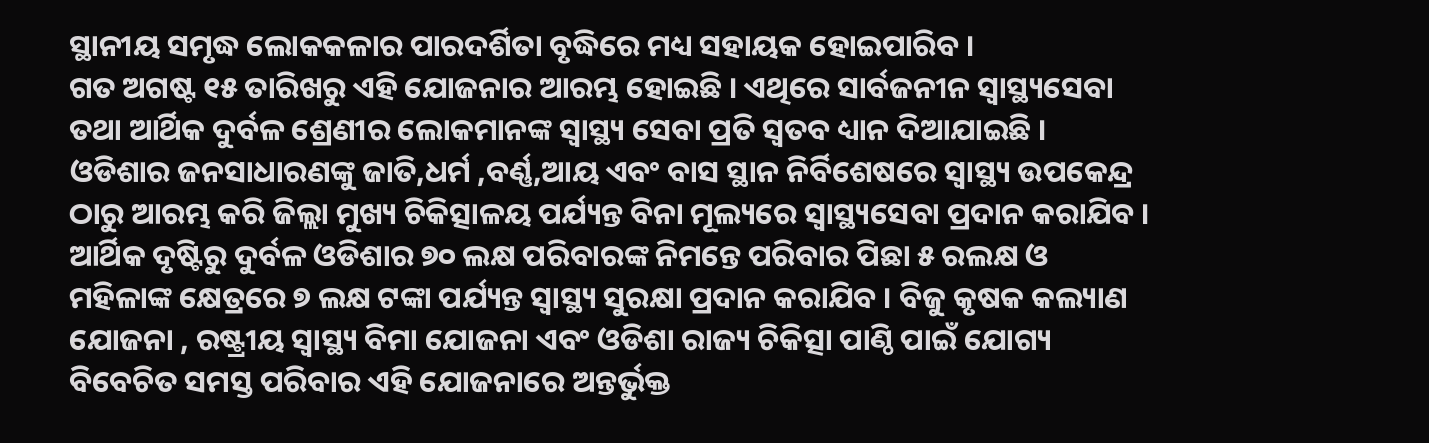ସ୍ଥାନୀୟ ସମୃଦ୍ଧ ଲୋକକଳାର ପାରଦର୍ଶିତା ବୃଦ୍ଧିରେ ମଧ୍ୟ ସହାୟକ ହୋଇପାରିବ ।
ଗତ ଅଗଷ୍ଟ ୧୫ ତାରିଖରୁ ଏହି ଯୋଜନାର ଆରମ୍ଭ ହୋଇଛି । ଏଥିରେ ସାର୍ବଜନୀନ ସ୍ୱାସ୍ଥ୍ୟସେବା ତଥା ଆର୍ଥିକ ଦୁର୍ବଳ ଶ୍ରେଣୀର ଲୋକମାନଙ୍କ ସ୍ୱାସ୍ଥ୍ୟ ସେବା ପ୍ରତି ସ୍ୱତବ ଧ୍ୟାନ ଦିଆଯାଇଛି । ଓଡିଶାର ଜନସାଧାରଣଙ୍କୁ ଜାତି,ଧର୍ମ ,ବର୍ଣ୍ଣ,ଆୟ ଏବଂ ବାସ ସ୍ଥାନ ନିର୍ବିଶେଷରେ ସ୍ୱାସ୍ଥ୍ୟ ଉପକେନ୍ଦ୍ର ଠାରୁ ଆରମ୍ଭ କରି ଜିଲ୍ଲା ମୁଖ୍ୟ ଚିକିତ୍ସାଳୟ ପର୍ଯ୍ୟନ୍ତ ବିନା ମୂଲ୍ୟରେ ସ୍ୱାସ୍ଥ୍ୟସେବା ପ୍ରଦାନ କରାଯିବ । ଆର୍ଥିକ ଦୃଷ୍ଟିରୁ ଦୁର୍ବଳ ଓଡିଶାର ୭୦ ଲକ୍ଷ ପରିବାରଙ୍କ ନିମନ୍ତେ ପରିବାର ପିଛା ୫ ରଲକ୍ଷ ଓ ମହିଳାଙ୍କ କ୍ଷେତ୍ରରେ ୭ ଲକ୍ଷ ଟଙ୍କା ପର୍ଯ୍ୟନ୍ତ ସ୍ୱାସ୍ଥ୍ୟ ସୁରକ୍ଷା ପ୍ରଦାନ କରାଯିବ । ବିଜୁ କୃଷକ କଲ୍ୟାଣ ଯୋଜନା , ରଷ୍ଟ୍ରୀୟ ସ୍ୱାସ୍ଥ୍ୟ ବିମା ଯୋଜନା ଏବଂ ଓଡିଶା ରାଜ୍ୟ ଚିକିତ୍ସା ପାଣ୍ଠି ପାଇଁ ଯୋଗ୍ୟ ବିବେଚିତ ସମସ୍ତ ପରିବାର ଏହି ଯୋଜନାରେ ଅନ୍ତର୍ଭୁକ୍ତ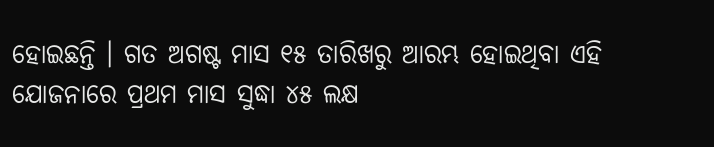ହୋଇଛନ୍ତି । ଗତ ଅଗଷ୍ଟ ମାସ ୧୫ ତାରିଖରୁ ଆରମ୍ଭ ହୋଇଥିବା ଏହି ଯୋଜନାରେ ପ୍ରଥମ ମାସ ସୁଦ୍ଧା ୪୫ ଲକ୍ଷ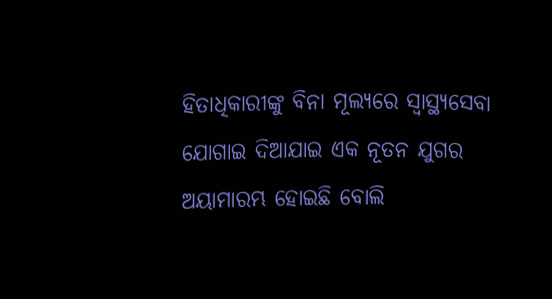ହିତାଧିକାରୀଙ୍କୁ ବିନା ମୂଲ୍ୟରେ ସ୍ୱାସ୍ଥ୍ୟସେବା ଯୋଗାଇ ଦିଆଯାଇ ଏକ ନୂତନ ଯୁଗର ଅୟାମାରମ୍ଭ ହୋଇଛି ବୋଲି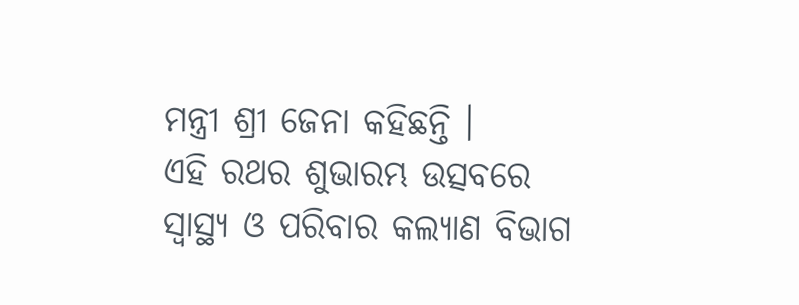ମନ୍ତ୍ରୀ ଶ୍ରୀ ଜେନା କହିଛନ୍ତି ।
ଏହି ରଥର ଶୁଭାରମ୍ଭ ଉତ୍ସବରେ ସ୍ୱାସ୍ଥ୍ୟ ଓ ପରିବାର କଲ୍ୟାଣ ବିଭାଗ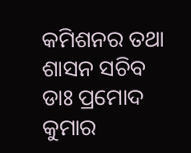କମିଶନର ତଥା ଶାସନ ସଚିବ ଡାଃ ପ୍ରମୋଦ କୁମାର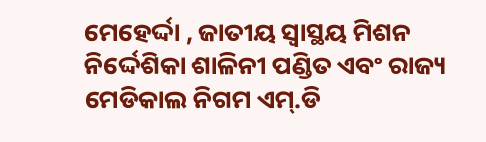ମେହେର୍ଦ୍ଦା , ଜାତୀୟ ସ୍ୱାସ୍ଥୟ ମିଶନ ନିର୍ଦ୍ଦେଶିକା ଶାଳିନୀ ପଣ୍ଡିତ ଏବଂ ରାଜ୍ୟ ମେଡିକାଲ ନିଗମ ଏମ୍.ଡି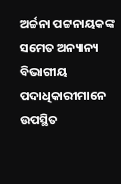ଅର୍ଚ୍ଚନା ପଟ୍ଟନାୟକଙ୍କ ସମେତ ଅନ୍ୟାନ୍ୟ ବିଭାଗୀୟ ପଦାଧିକାରୀମାନେ ଉପସ୍ଥିତ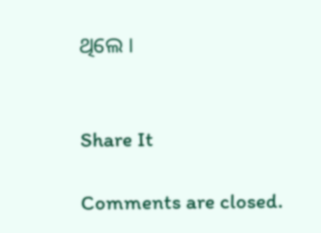ଥିଲେ ।


Share It

Comments are closed.